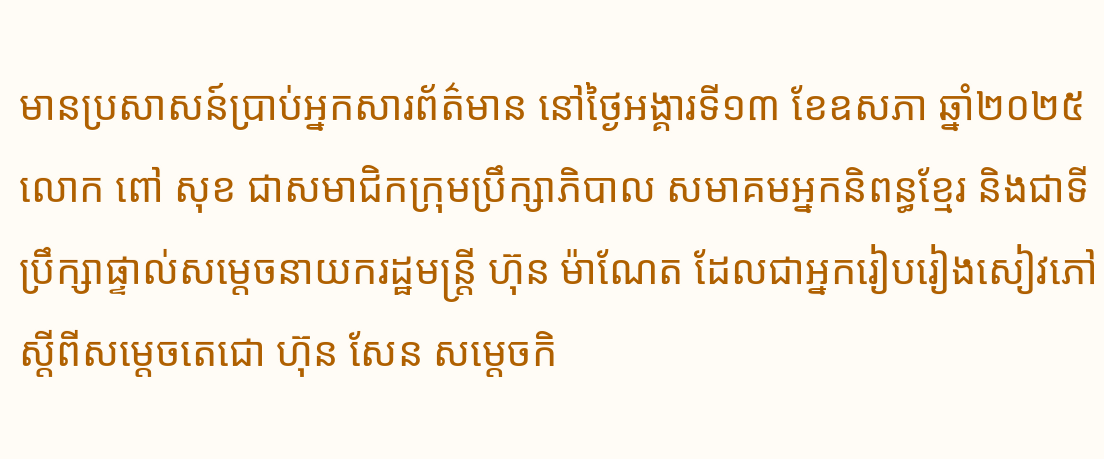មានប្រសាសន៍ប្រាប់អ្នកសារព័ត៌មាន នៅថ្ងៃអង្គារទី១៣ ខែឧសភា ឆ្នាំ២០២៥ លោក ពៅ សុខ ជាសមាជិកក្រុមប្រឹក្សាភិបាល សមាគមអ្នកនិពន្ធខ្មែរ និងជាទីប្រឹក្សាផ្ទាល់សម្តេចនាយករដ្ឋមន្រ្តី ហ៊ុន ម៉ាណែត ដែលជាអ្នករៀបរៀងសៀវភៅ ស្តីពីសម្តេចតេជោ ហ៊ុន សែន សម្តេចកិ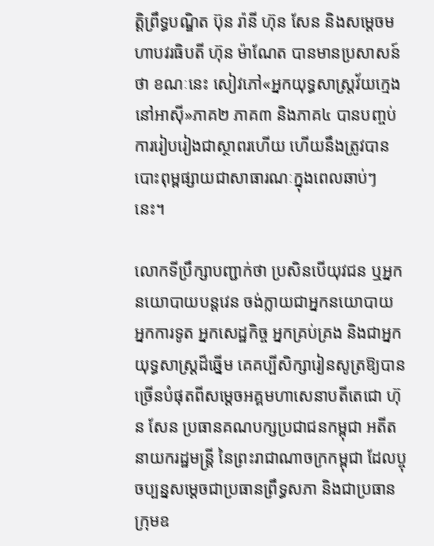ត្តិព្រឹទ្ធបណ្ឌិត ប៊ុន រ៉ានី ហ៊ុន សែន និងសម្តេចមហាបវរធិបតី ហ៊ុន ម៉ាណែត បានមានប្រសាសន៍ថា ខណៈនេះ សៀវភៅ«អ្នកយុទ្ធសាស្រ្តវ័យក្មេងនៅអាស៊ី»ភាគ២ ភាគ៣ និងភាគ៤ បានបញ្ចប់ការរៀបរៀងជាស្ថាពរហើយ ហើយនឹងត្រូវបានបោះពុម្ពផ្សាយជាសាធារណៈក្នុងពេលឆាប់ៗនេះ។

លោកទីប្រឹក្សាបញ្ជាក់ថា ប្រសិនបើយុវជន ឬអ្នកនយោបាយបន្តវេន ចង់ក្លាយជាអ្នកនយោបាយ អ្នកការទូត អ្នកសេដ្ឋកិច្ច អ្នកគ្រប់គ្រង និងជាអ្នកយុទ្ធសាស្រ្តដ៏ឆ្នើម គេគប្បីសិក្សារៀនសូត្រឱ្យបានច្រើនបំផុតពីសម្តេចអគ្គមហាសេនាបតីតេជោ ហ៊ុន សែន ប្រធានគណបក្សប្រជាជនកម្ពុជា អតីតនាយករដ្ឋមន្រ្តី នៃព្រះរាជាណាចក្រកម្ពុជា ដែលប្ចុចប្បន្នសម្តេចជាប្រធានព្រឹទ្ធសភា និងជាប្រធានក្រុមឧ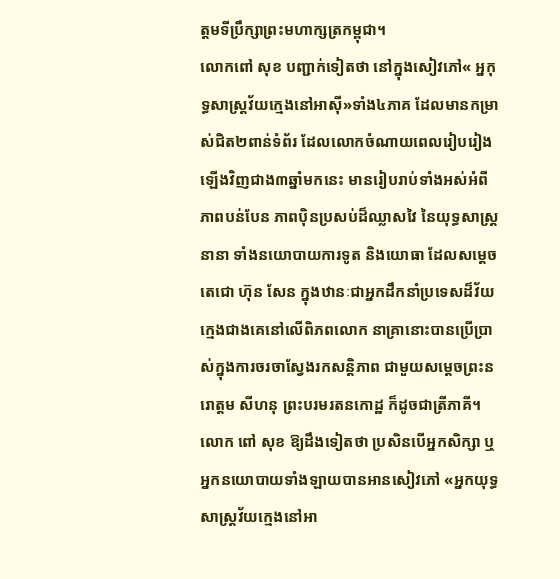ត្តមទីប្រឹក្សាព្រះមហាក្សត្រកម្ពុជា។
លោកពៅ សុខ បញ្ជាក់ទៀតថា នៅក្នុងសៀវភៅ« អ្នកុទ្ធសាស្រ្តវ័យក្មេងនៅអាស៊ី»ទាំង៤ភាគ ដែលមានកម្រាស់ជិត២ពាន់ទំព័រ ដែលលោកចំណាយពេលរៀបរៀងឡើងវិញជាង៣ឆ្នាំមកនេះ មានរៀបរាប់ទាំងអស់អំពីភាពបន់បែន ភាពប៉ិនប្រសប់ដ៏ឈ្លាសវៃ នៃយុទ្ធសាស្រ្តនានា ទាំងនយោបាយការទូត និងយោធា ដែលសម្តេចតេជោ ហ៊ុន សែន ក្នុងឋានៈជាអ្នកដឹកនាំប្រទេសដ៏វ័យក្មេងជាងគេនៅលើពិភពលោក នាគ្រានោះបានប្រើប្រាស់ក្នុងការចរចាស្វែងរកសន្តិភាព ជាមួយសម្តេចព្រះនរោត្តម សីហនុ ព្រះបរមរតនកោដ្ឋ ក៏ដូចជាត្រីភាគី។
លោក ពៅ សុខ ឱ្យដឹងទៀតថា ប្រសិនបើអ្នកសិក្សា ឬអ្នកនយោបាយទាំងឡាយបានអានសៀវភៅ «អ្នកយុទ្ធសាស្រ្តវ័យក្មេងនៅអា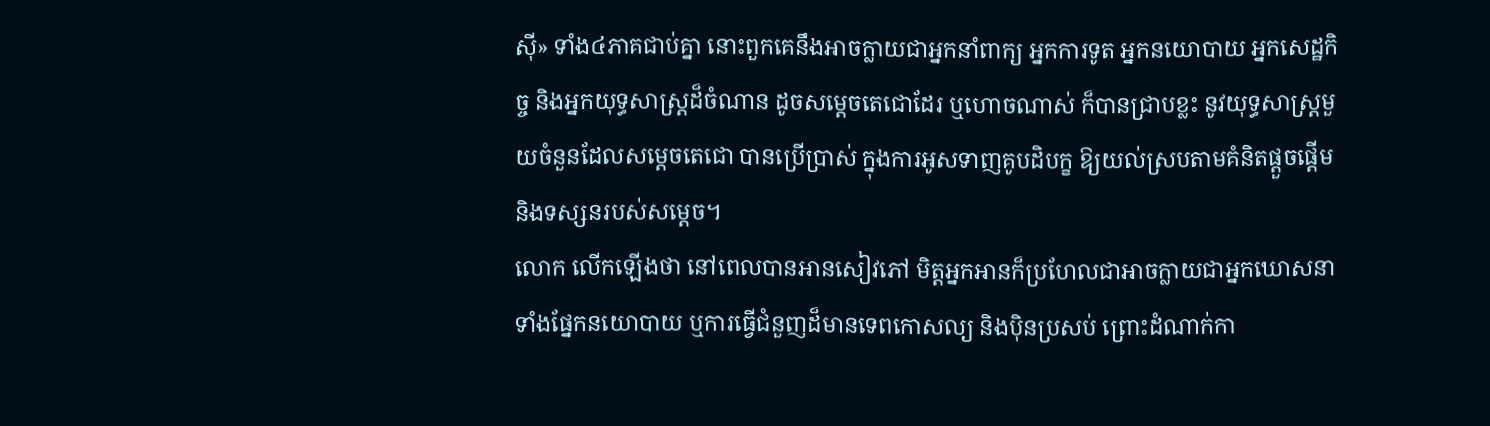ស៊ី» ទាំង៤ភាគជាប់គ្នា នោះពួកគេនឹងអាចក្លាយជាអ្នកនាំពាក្យ អ្នកការទូត អ្នកនយោបាយ អ្នកសេដ្ឋកិច្ច និងអ្នកយុទ្ធសាស្រ្តដ៏ចំណាន ដូចសម្តេចតេជោដែរ ឬហោចណាស់ ក៏បានជ្រាបខ្លះ នូវយុទ្ធសាស្រ្តមួយចំនួនដែលសម្តេចតេជោ បានប្រើប្រាស់ ក្នុងការអូសទាញគូបដិបក្ខ ឱ្យយល់ស្របតាមគំនិតផ្តួចផ្តើម និងទស្សនរបស់សម្តេច។
លោក លើកឡើងថា នៅពេលបានអានសៀវភៅ មិត្តអ្នកអានក៏ប្រហែលជាអាចក្លាយជាអ្នកឃោសនា ទាំងផ្នែកនយោបាយ ឬការធ្វើជំនួញដ៏មានទេពកោសល្យ និងប៉ិនប្រសប់ ព្រោះដំណាក់កា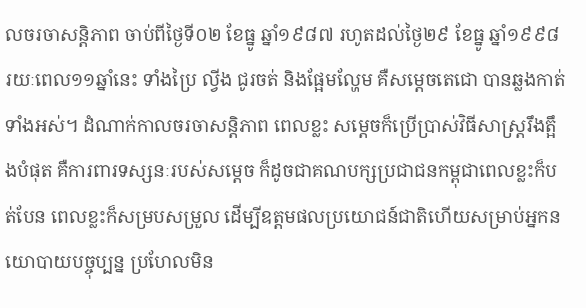លចរចាសន្តិភាព ចាប់ពីថ្ងៃទី០២ ខែធ្នូ ឆ្នាំ១៩៨៧ រហូតដល់ថ្ងៃ២៩ ខែធ្នូ ឆ្នាំ១៩៩៨ រយៈពេល១១ឆ្នាំនេះ ទាំងប្រៃ ល្វីង ជូរចត់ និងផ្អែមល្ហែម គឺសម្តេចតេជោ បានឆ្លងកាត់ទាំងអស់។ ដំណាក់កាលចរចាសន្តិភាព ពេលខ្លះ សម្តេចក៏ប្រើប្រាស់វិធីសាស្រ្តរឹងត្អឹងបំផុត គឺការពារទស្សនៈរបស់សម្តេច ក៏ដូចជាគណបក្សប្រជាជនកម្ពុជាពេលខ្លះក៏បត់បែន ពេលខ្លះក៏សម្របសម្រួល ដើម្បីឧត្តមផលប្រយោជន៍ជាតិហើយសម្រាប់អ្នកនយោបាយបច្ចុប្បន្ន ប្រហែលមិន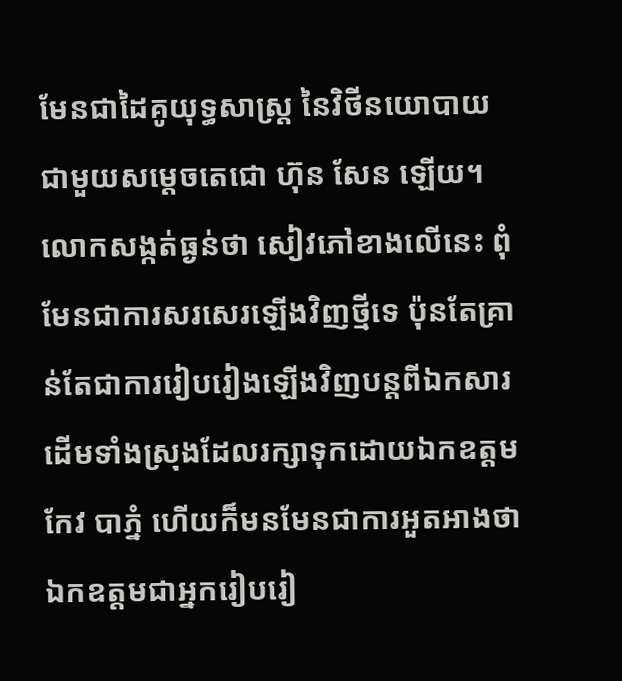មែនជាដៃគូយុទ្ធសាស្រ្ត នៃវិថីនយោបាយជាមួយសម្តេចតេជោ ហ៊ុន សែន ឡើយ។
លោកសង្កត់ធ្ងន់ថា សៀវភៅខាងលើនេះ ពុំមែនជាការសរសេរឡើងវិញថ្មីទេ ប៉ុនតែគ្រាន់តែជាការរៀបរៀងឡើងវិញបន្តពីឯកសារដើមទាំងស្រុងដែលរក្សាទុកដោយឯកឧត្តមកែវ បាភ្នំ ហើយក៏មនមែនជាការអួតអាងថា ឯកឧត្តមជាអ្នករៀបរៀ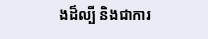ងដ៏ល្បី និងជាការ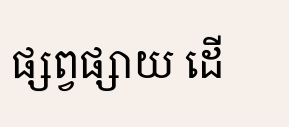ផ្សព្វផ្សាយ ដើ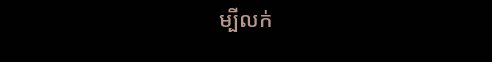ម្បីលក់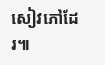សៀវភៅដែរ៕